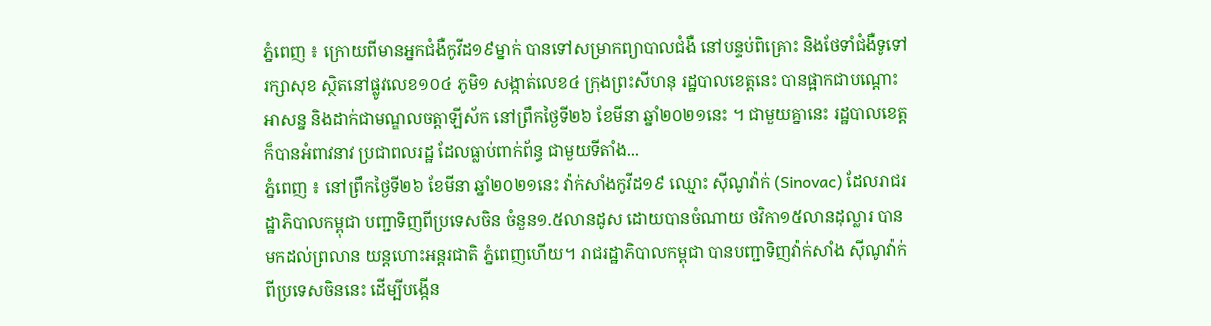ភ្នំពេញ ៖ ក្រោយពីមានអ្នកជំងឺកូវីដ១៩ម្នាក់ បានទៅសម្រាកព្យាបាលជំងឺ នៅបន្ទប់ពិគ្រោះ និងថែទាំជំងឺទូទៅរក្សាសុខ ស្ថិតនៅផ្លូវលេខ១០៤ ភូមិ១ សង្កាត់លេខ៤ ក្រុងព្រះសីហនុ រដ្ឋបាលខេត្តនេះ បានផ្អាកជាបណ្តោះអាសន្ន និងដាក់ជាមណ្ឌលចត្តាឡីស័ក នៅព្រឹកថ្ងៃទី២៦ ខែមីនា ឆ្នាំ២០២១នេះ ។ ជាមួយគ្នានេះ រដ្ឋបាលខេត្តក៏បានអំពាវនាវ ប្រជាពលរដ្ឋ ដែលធ្លាប់ពាក់ព័ន្ធ ជាមួយទីតាំង...
ភ្នំពេញ ៖ នៅព្រឹកថ្ងៃទី២៦ ខែមីនា ឆ្នាំ២០២១នេះ វ៉ាក់សាំងកូវីដ១៩ ឈ្មោះ ស៊ីណូវ៉ាក់ (Sinovac) ដែលរាជរដ្ឋាភិបាលកម្ពុជា បញ្ជាទិញពីប្រទេសចិន ចំនួន១.៥លានដូស ដោយបានចំណាយ ថវិកា១៥លានដុល្លារ បានមកដល់ព្រលាន យន្ដហោះអន្ដរជាតិ ភ្នំពេញហើយ។ រាជរដ្ឋាភិបាលកម្ពុជា បានបញ្ជាទិញវ៉ាក់សាំង ស៊ីណូវ៉ាក់ ពីប្រទេសចិននេះ ដើម្បីបង្កើន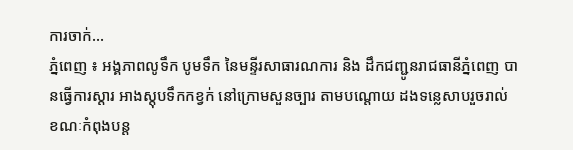ការចាក់...
ភ្នំពេញ ៖ អង្គភាពលូទឹក បូមទឹក នៃមន្ទីរសាធារណការ និង ដឹកជញ្ជូនរាជធានីភ្នំពេញ បានធ្វើការស្តារ អាងស្តុបទឹកកខ្វក់ នៅក្រោមសួនច្បារ តាមបណ្តោយ ដងទន្លេសាបរួចរាល់ ខណៈកំពុងបន្ត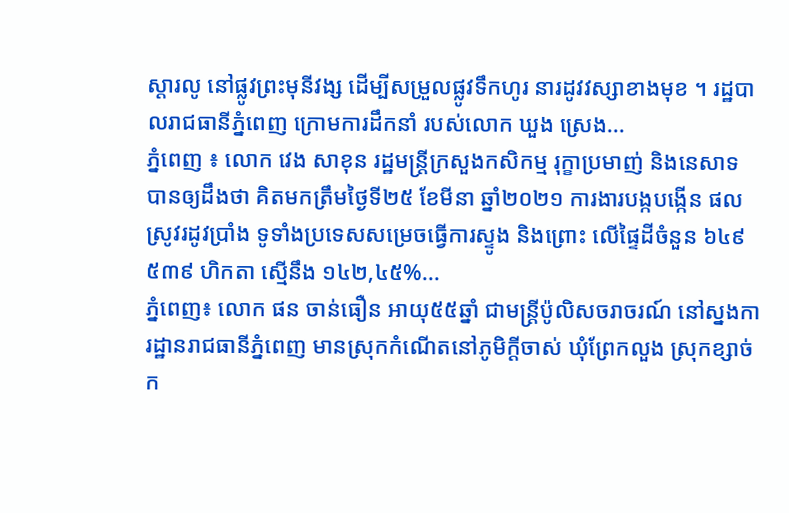ស្តារលូ នៅផ្លូវព្រះមុនីវង្ស ដើម្បីសម្រួលផ្លូវទឹកហូរ នារដូវវស្សាខាងមុខ ។ រដ្ឋបាលរាជធានីភ្នំពេញ ក្រោមការដឹកនាំ របស់លោក ឃួង ស្រេង...
ភ្នំពេញ ៖ លោក វេង សាខុន រដ្ឋមន្រ្តីក្រសួងកសិកម្ម រុក្ខាប្រមាញ់ និងនេសាទ បានឲ្យដឹងថា គិតមកត្រឹមថ្ងៃទី២៥ ខែមីនា ឆ្នាំ២០២១ ការងារបង្កបង្កើន ផលស្រូវរដូវប្រាំង ទូទាំងប្រទេសសម្រេចធ្វើការស្ទូង និងព្រោះ លើផ្ទៃដីចំនួន ៦៤៩ ៥៣៩ ហិកតា ស្មើនឹង ១៤២,៤៥%...
ភ្នំពេញ៖ លោក ផន ចាន់ធឿន អាយុ៥៥ឆ្នាំ ជាមន្រ្តីប៉ូលិសចរាចរណ៍ នៅស្នងការដ្ឋានរាជធានីភ្នំពេញ មានស្រុកកំណើតនៅភូមិក្ដីចាស់ ឃុំព្រែកលួង ស្រុកខ្សាច់ក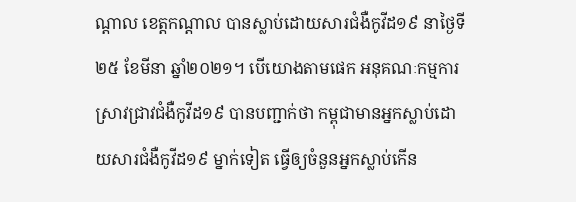ណ្តាល ខេត្តកណ្តាល បានស្លាប់ដោយសារជំងឺកូវីដ១៩ នាថ្ងៃទី២៥ ខែមីនា ឆ្នាំ២០២១។ បើយោងតាមផេក អនុគណៈកម្មការស្រាវជ្រាវជំងឺកូវីដ១៩ បានបញ្ជាក់ថា កម្ពុជាមានអ្នកស្លាប់ដោយសារជំងឺកូវីដ១៩ ម្នាក់ទៀត ធ្វើឲ្យចំនួនអ្នកស្លាប់កើន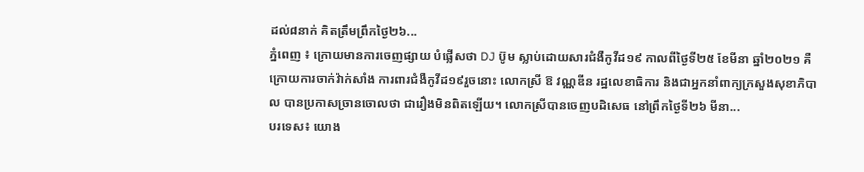ដល់៨នាក់ គិតត្រឹមព្រឹកថ្ងៃ២៦...
ភ្នំពេញ ៖ ក្រោយមានការចេញផ្សាយ បំផ្លើសថា DJ ប៊ូម ស្លាប់ដោយសារជំងឺកូវីដ១៩ កាលពីថ្ងៃទី២៥ ខែមីនា ឆ្នាំ២០២១ គឺក្រោយការចាក់វ៉ាក់សាំង ការពារជំងឺកូវីដ១៩រួចនោះ លោកស្រី ឱ វណ្ណឌីន រដ្ឋលេខាធិការ និងជាអ្នកនាំពាក្យក្រសួងសុខាភិបាល បានប្រកាសច្រានចោលថា ជារឿងមិនពិតឡើយ។ លោកស្រីបានចេញបដិសេធ នៅព្រឹកថ្ងៃទី២៦ មីនា...
បរទេស៖ យោង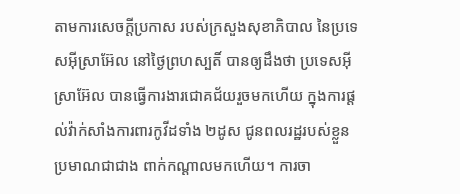តាមការសេចក្តីប្រកាស របស់ក្រសួងសុខាភិបាល នៃប្រទេសអ៊ីស្រាអ៊ែល នៅថ្ងៃព្រហស្បតិ៍ បានឲ្យដឹងថា ប្រទេសអ៊ីស្រាអ៊ែល បានធ្វើការងារជោគជ័យរួចមកហើយ ក្នុងការផ្តល់វ៉ាក់សាំងការពារកូវីដទាំង ២ដូស ជូនពលរដ្ឋរបស់ខ្លួនប្រមាណជាជាង ពាក់កណ្តាលមកហើយ។ ការចា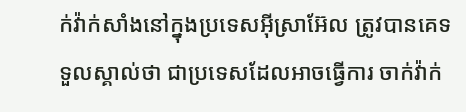ក់វ៉ាក់សាំងនៅក្នុងប្រទេសអ៊ីស្រាអ៊ែល ត្រូវបានគេទទួលស្គាល់ថា ជាប្រទេសដែលអាចធ្វើការ ចាក់វ៉ាក់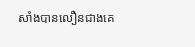សាំងបានលឿនជាងគេ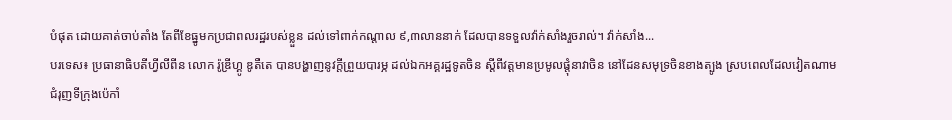បំផុត ដោយគាត់ចាប់តាំង តែពីខែធ្នូមកប្រជាពលរដ្ឋរបស់ខ្លួន ដល់ទៅពាក់កណ្តាល ៩,៣លាននាក់ ដែលបានទទួលវ៉ាក់សាំងរួចរាល់។ វ៉ាក់សាំង...
បរទេស៖ ប្រធានាធិបតីហ្វីលីពីន លោក រ៉ូឌ្រីហ្គូ ឌូតឺតេ បានបង្ហាញនូវក្តីព្រួយបារម្ភ ដល់ឯកអគ្គរដ្ឋទូតចិន ស្តីពីវត្តមានប្រមូលផ្តុំនាវាចិន នៅដែនសមុទ្រចិនខាងត្បូង ស្របពេលដែលវៀតណាម ជំរុញទីក្រុងប៉េកាំ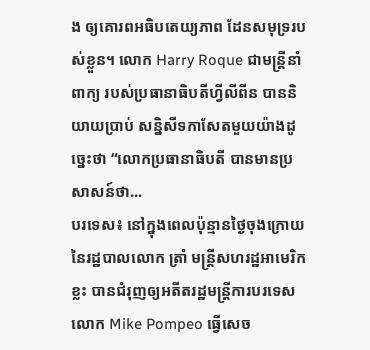ង ឲ្យគោរពអធិបតេយ្យភាព ដែនសមុទ្ររបស់ខ្លួន។ លោក Harry Roque ជាមន្ត្រីនាំពាក្យ របស់ប្រធានាធិបតីហ្វីលីពីន បាននិយាយប្រាប់ សន្និសីទកាសែតមួយយ៉ាងដូច្នេះថា “លោកប្រធានាធិបតី បានមានប្រសាសន៍ថា...
បរទេស៖ នៅក្នុងពេលប៉ុន្មានថ្ងៃចុងក្រោយ នៃរដ្ឋបាលលោក ត្រាំ មន្ត្រីសហរដ្ឋអាមេរិកខ្លះ បានជំរុញឲ្យអតីតរដ្ឋមន្ត្រីការបរទេស លោក Mike Pompeo ធ្វើសេច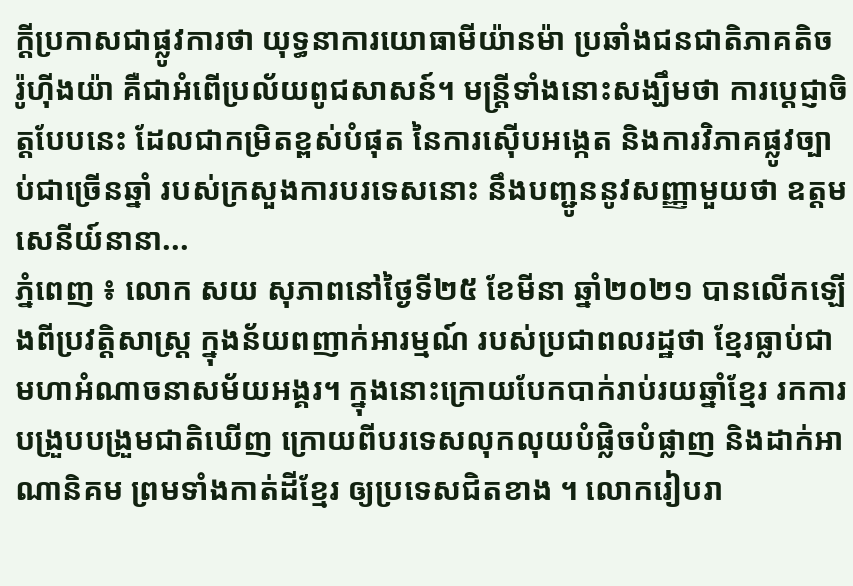ក្តីប្រកាសជាផ្លូវការថា យុទ្ធនាការយោធាមីយ៉ានម៉ា ប្រឆាំងជនជាតិភាគតិច រ៉ូហ៊ីងយ៉ា គឺជាអំពើប្រល័យពូជសាសន៍។ មន្ត្រីទាំងនោះសង្ឃឹមថា ការប្តេជ្ញាចិត្តបែបនេះ ដែលជាកម្រិតខ្ពស់បំផុត នៃការស៊ើបអង្កេត និងការវិភាគផ្លូវច្បាប់ជាច្រើនឆ្នាំ របស់ក្រសួងការបរទេសនោះ នឹងបញ្ជូននូវសញ្ញាមួយថា ឧត្តមសេនីយ៍នានា...
ភ្នំពេញ ៖ លោក សយ សុភាពនៅថ្ងៃទី២៥ ខែមីនា ឆ្នាំ២០២១ បានលើកឡើងពីប្រវត្តិសាស្រ្ត ក្នុងន័យពញាក់អារម្មណ៍ របស់ប្រជាពលរដ្ឋថា ខ្មែរធ្លាប់ជាមហាអំណាចនាសម័យអង្គរ។ ក្នុងនោះក្រោយបែកបាក់រាប់រយឆ្នាំខ្មែរ រកការបង្រួបបង្រួមជាតិឃើញ ក្រោយពីបរទេសលុកលុយបំផ្លិចបំផ្លាញ និងដាក់អាណានិគម ព្រមទាំងកាត់ដីខ្មែរ ឲ្យប្រទេសជិតខាង ។ លោករៀបរា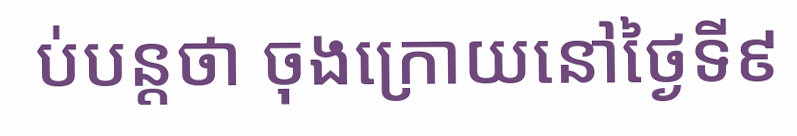ប់បន្តថា ចុងក្រោយនៅថ្ងៃទី៩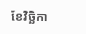ខែវិច្ឆិកា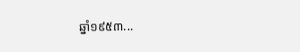ឆ្នាំ១៩៥៣...